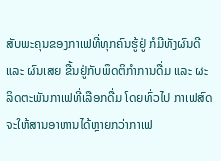ສັບພະຄຸນຂອງກາເຟທີ່ທຸກຄົນຮູ້ຢູ່ ກໍມີທັງຜົນດີ ແລະ ຜົນເສຍ ຂື້ນຢູ່ກັບພຶດຕິກໍາການດື່ມ ແລະ ຜະລິດຕະພັນກາເຟທີ່ເລືອກດື່ມ ໂດຍທົ່ວໄປ ກາເຟສົດຈະໃຫ້ສານອາຫານໄດ້ຫຼາຍກວ່າກາເຟ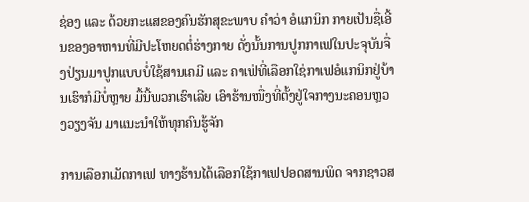ຊ່ອງ ແລະ ດ້ວຍກະແສຂອງຄົນຮັກສຸຂະພາບ ຄໍາວ່າ ອໍແກນິກ ກາຍເປັນຊື່ເອີ້ນຂອງອາຫານທີ່ມີປະໂຫຍດຕໍ່ຮ່າງກາຍ ດັ່ງນັ້ນການປູກກາເຟໃນປະຈຸບັນຈື່ງປ່ຽນມາປູກແບບບໍ່ໃຊ້ສານເຄມີ ແລະ ຄາເຟ່ທີ່ເລືອກໃຊ່ກາເຟອໍແກນິກຢູ່ບ້ານເຮົາກໍມີບໍ່ຫຼາຍ ມື້ນີ້ພວກເຮົາເລີຍ ເອົາຮ້ານໜື່ງທີ່ຕັ້ງຢູ່ໃຈກາງນະຄອນຫຼວງວຽງຈັນ ມາແນະນໍາໃຫ້ທຸກຄົນຮູ້ຈັກ

ການເລືອກເມັດກາເຟ ທາງຮ້ານໄດ້ເລືອກໃຊ້ກາເຟປອດສານພິດ ຈາກຊາວສ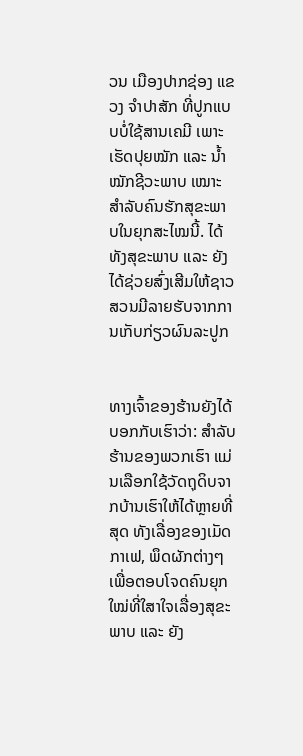ວນ ເມືອງປາກຊ່ອງ ແຂວງ ຈໍາປາສັກ ທີ່ປູກແບບບໍ່ໃຊ້ສານເຄມີ ເພາະເຮັດປຸຍໝັກ ແລະ ນ້ຳໝັກຊີວະພາບ ເໝາະສໍາລັບຄົນຮັກສຸຂະພາບໃນຍຸກສະໄໝນີ້. ໄດ້ທັງສຸຂະພາບ ແລະ ຍັງໄດ້ຊ່ວຍສົ່ງເສີມໃຫ້ຊາວສວນມີລາຍຮັບຈາກການເກັບກ່ຽວຜົນລະປູກ


ທາງເຈົ້າຂອງຮ້ານຍັງໄດ້ບອກກັບເຮົາວ່າ: ສຳລັບຮ້ານຂອງພວກເຮົາ ແມ່ນເລືອກໃຊ້ວັດຖຸດິບຈາກບ້ານເຮົາໃຫ້ໄດ້ຫຼາຍທີ່ສຸດ ທັງເລື່ອງຂອງເມັດກາເຟ, ພຶດຜັກຕ່າງໆ ເພື່ອຕອບໂຈດຄົນຍຸກໃໝ່ທີ່ໃສາໃຈເລື່ອງສຸຂະພາບ ແລະ ຍັງ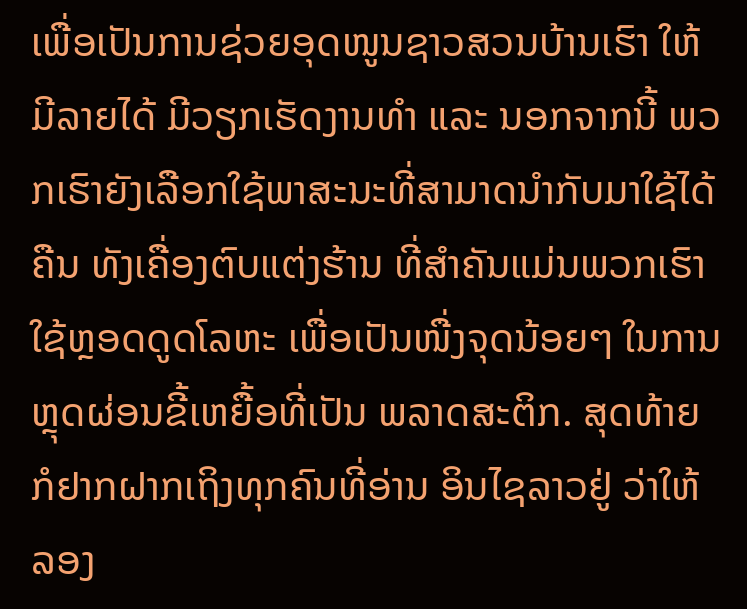ເພື່ອເປັນການຊ່ວຍອຸດໜູນຊາວສວນບ້ານເຮົາ ໃຫ້ມີລາຍໄດ້ ມີວຽກເຮັດງານທໍາ ແລະ ນອກຈາກນີ້ ພວກເຮົາຍັງເລືອກໃຊ້ພາສະນະທີ່ສາມາດນໍາກັບມາໃຊ້ໄດ້ຄືນ ທັງເຄື່ອງຕົບແຕ່ງຮ້ານ ທີ່ສໍາຄັນແມ່ນພວກເຮົາໃຊ້ຫຼອດດູດໂລຫະ ເພື່ອເປັນໜື່ງຈຸດນ້ອຍໆ ໃນການຫຼຸດຜ່ອນຂີ້ເຫຍື້ອທີ່ເປັນ ພລາດສະຕິກ. ສຸດທ້າຍກໍຢາກຝາກເຖິງທຸກຄົນທີ່ອ່ານ ອິນໄຊລາວຢູ່ ວ່າໃຫ້ລອງ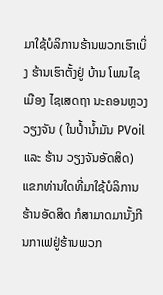ມາໃຊ້ບໍລິການຮ້ານພວກເຮົາເບິ່ງ ຮ້ານເຮົາຕັ້ງຢູ່ ບ້ານ ໂພນໄຊ ເມືອງ ໄຊເສດຖາ ນະຄອນຫຼວງວຽງຈັນ ( ໃນປໍ້ານໍ້າມັນ PVoil ແລະ ຮ້ານ ວຽງຈັນອັດສິດ) ແຂກທ່ານໃດທີ່ມາໃຊ້ບໍລິການຮ້ານອັດສິດ ກໍສາມາດມານັ້ງກີນກາເຟຢູ່ຮ້ານພວກ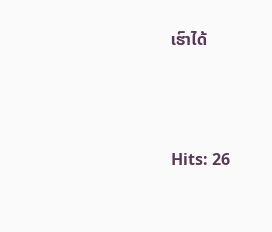ເຮົາໄດ້




Hits: 26